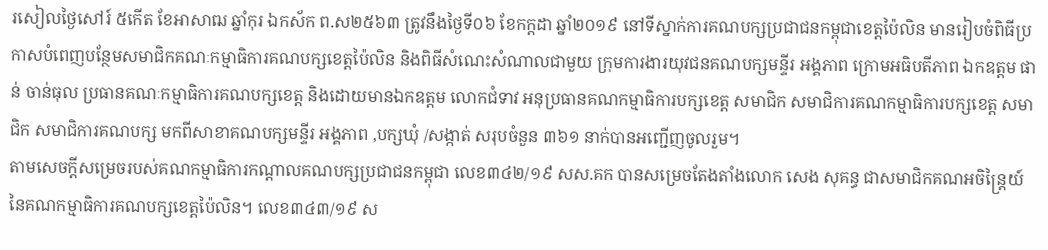រសៀលថ្ងៃសៅរ៍ ៥កើត ខែអាសាឍ ឆ្នាំកុរ ឯកស័ក ព.ស២៥៦៣ ត្រូវនឹងថ្ងៃទី០៦ ខែកក្តដា ឆ្នាំ២០១៩ នៅទីស្នាក់ការគណបក្សប្រជាជនកម្ពុជាខេត្តប៉ៃលិន មានរៀបចំពិធីប្រកាសបំពេញបន្ថែមសមាជិកគណៈកម្មាធិការគណបក្សខេត្តប៉ៃលិន និងពិធីសំណេះសំណាលជាមួយ ក្រុមការងារយុវជនគណបក្សមន្ទីរ អង្គភាព ក្រោមអធិបតីភាព ឯកឧត្តម ផាន់ ចាន់ធុល ប្រធានគណៈកម្មាធិការគណបក្សខេត្ត និងដោយមានឯកឧត្តម លោកជំទាវ អនុប្រធានគណកម្មាធិការបក្សខេត្ត សមាជិក សមាជិការគណកម្មាធិការបក្សខេត្ត សមាជិក សមាជិការគណបក្ស មកពីសាខាគណបក្សមន្ទីរ អង្គភាព ,បក្សឃុំ /សង្កាត់ សរុបចំនួន ៣៦១ នាក់បានអញ្ជើញចូលរួម។
តាមសេចក្តីសម្រេចរបស់គណកម្មាធិការកណ្តាលគណបក្សប្រជាជនកម្ពុជា លេខ៣៤២/១៩ សស.គក បានសម្រេចតែងតាំងលោក សេង សុគន្ធ ជាសមាជិកគណអចិន្រ្តៃយ៍នៃគណកម្មាធិការគណបក្សខេត្តប៉ៃលិន។ លេខ៣៤៣/១៩ ស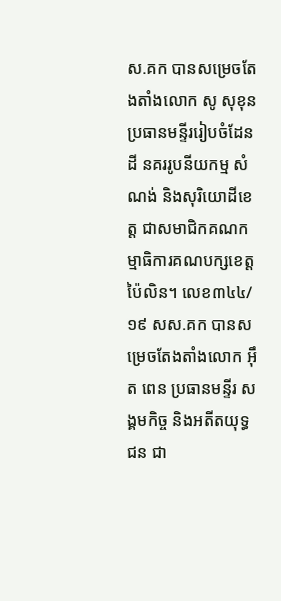ស.គក បានសម្រេចតែងតាំងលោក សូ សុខុន ប្រធានមន្ទីររៀបចំដែនដី នគររូបនីយកម្ម សំណង់ និងសុរិយោដីខេត្ត ជាសមាជិកគណកម្មាធិការគណបក្សខេត្តប៉ៃលិន។ លេខ៣៤៤/១៩ សស.គក បានសម្រេចតែងតាំងលោក អ៊ឹត ពេន ប្រធានមន្ទីរ សង្គមកិច្ច និងអតីតយុទ្ធជន ជា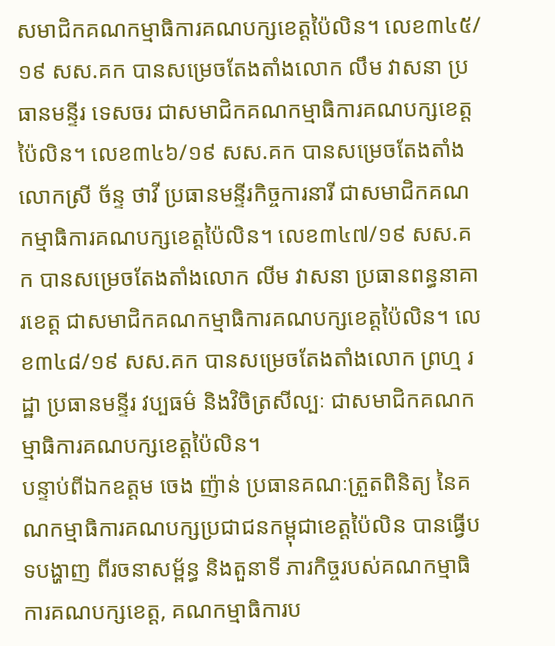សមាជិកគណកម្មាធិការគណបក្សខេត្តប៉ៃលិន។ លេខ៣៤៥/១៩ សស.គក បានសម្រេចតែងតាំងលោក លឹម វាសនា ប្រធានមន្ទីរ ទេសចរ ជាសមាជិកគណកម្មាធិការគណបក្សខេត្តប៉ៃលិន។ លេខ៣៤៦/១៩ សស.គក បានសម្រេចតែងតាំងលោកស្រី ច័ន្ទ ថាវី ប្រធានមន្ទីរកិច្ចការនារី ជាសមាជិកគណកម្មាធិការគណបក្សខេត្តប៉ៃលិន។ លេខ៣៤៧/១៩ សស.គក បានសម្រេចតែងតាំងលោក លីម វាសនា ប្រធានពន្ធនាគារខេត្ត ជាសមាជិកគណកម្មាធិការគណបក្សខេត្តប៉ៃលិន។ លេខ៣៤៨/១៩ សស.គក បានសម្រេចតែងតាំងលោក ព្រហ្ម រដ្ឋា ប្រធានមន្ទីរ វប្បធម៌ និងវិចិត្រសីល្បៈ ជាសមាជិកគណកម្មាធិការគណបក្សខេត្តប៉ៃលិន។
បន្ទាប់ពីឯកឧត្តម ចេង ញ៉ាន់ ប្រធានគណៈត្រួតពិនិត្យ នៃគណកម្មាធិការគណបក្សប្រជាជនកម្ពុជាខេត្តប៉ៃលិន បានធ្វើបទបង្ហាញ ពីរចនាសម្ព័ន្ធ និងតួនាទី ភារកិច្ចរបស់គណកម្មាធិការគណបក្សខេត្ត, គណកម្មាធិការប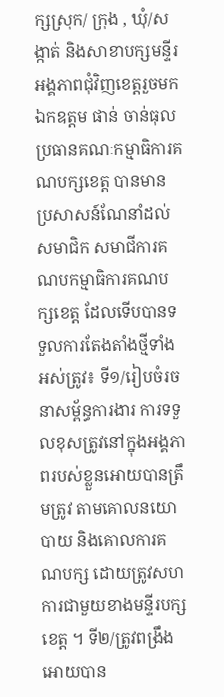ក្សស្រុក/ ក្រុង , ឃុំ/សង្កាត់ និងសាខាបក្សមន្ទីរ អង្គភាពជុំវិញខេត្តរួចមក ឯកឧត្តម ផាន់ ចាន់ធុល ប្រធានគណៈកម្មាធិការគណបក្សខេត្ត បានមានប្រសាសន៍ណែនាំដល់សមាជិក សមាជីការគណបកម្មាធិការគណបក្សខេត្ត ដែលទើបបានទទួលការតែងតាំងថ្មីទាំងអស់ត្រូវ៖ ទី១/រៀបចំរចនាសម្ព័ន្ធការងារ ការទទួលខុសត្រូវនៅក្នុងអង្គភាពរបស់ខ្លួនអោយបានត្រឹមត្រូវ តាមគោលនយោបាយ និងគោលការគណបក្ស ដោយត្រូវសហការជាមួយខាងមន្ទីរបក្សខេត្ត ។ ទី២/ត្រូវពង្រឹងអោយបាន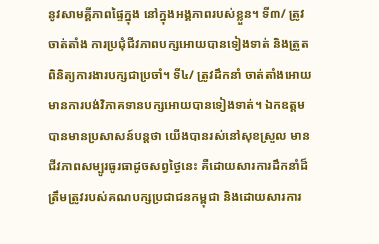នូវសាមគ្គីភាពផ្ទៃក្នុង នៅក្នុងអង្គភាពរបស់ខ្លួន។ ទី៣/ ត្រូវចាត់តាំង ការប្រជុំជីវភាពបក្សអោយបានទៀងទាត់ និងត្រួតពិនិត្យការងារបក្សជាប្រចាំ។ ទី៤/ ត្រូវដឹកនាំ ចាត់តាំងអោយមានការបង់វិភាគទានបក្សអោយបានទៀងទាត់។ ឯកឧត្តមបានមានប្រសាសន៍បន្តថា យើងបានរស់នៅសុខស្រួល មានជីវភាពសម្បូរធូរធាដូចសព្វថ្ងៃនេះ គឺដោយសារការដឹកនាំដ៏ត្រឹមត្រូវរបស់គណបក្សប្រជាជនកម្ពុជា និងដោយសារការ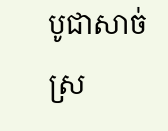បូជាសាច់ស្រ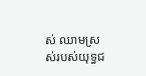ស់ ឈាមស្រស់របស់យុទ្ធជ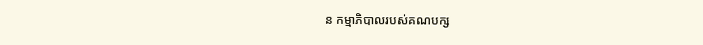ន កម្មាភិបាលរបស់គណបក្ស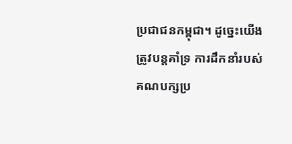ប្រជាជនកម្ពុជា។ ដូច្នេះយើងត្រូវបន្តគាំទ្រ ការដឹកនាំរបស់គណបក្សប្រ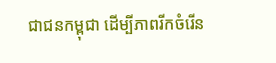ជាជនកម្ពុជា ដើម្បីភាពរីកចំរើន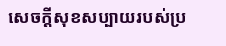សេចក្តីសុខសប្បាយរបស់ប្រ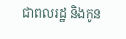ជាពលរដ្ឋ និងកូន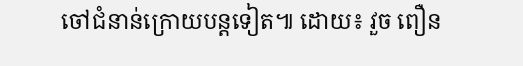ចៅជំនាន់ក្រោយបន្តទៀត៕ ដោយ៖ វួច ពឿន